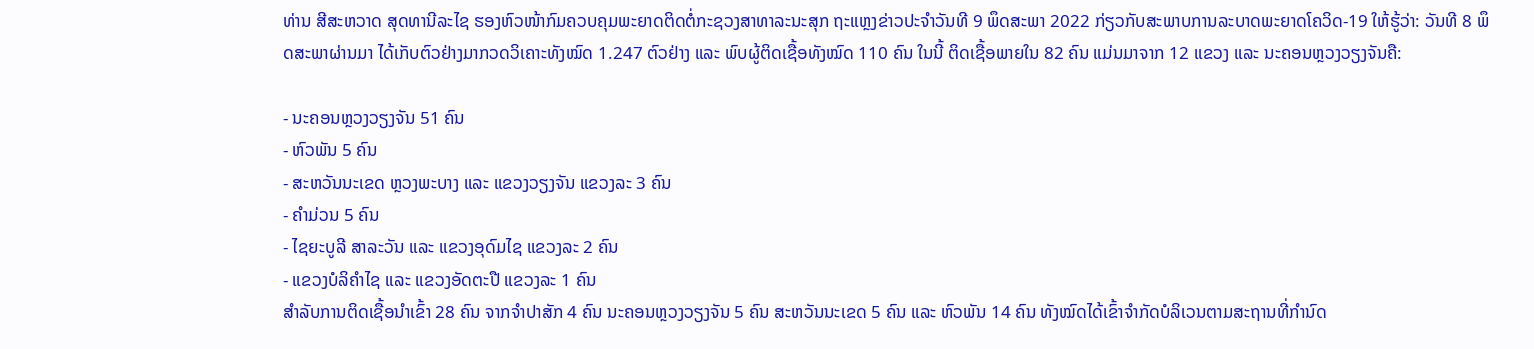ທ່ານ ສີສະຫວາດ ສຸດທານີລະໄຊ ຮອງຫົວໜ້າກົມຄວບຄຸມພະຍາດຕິດຕໍ່ກະຊວງສາທາລະນະສຸກ ຖະແຫຼງຂ່າວປະຈໍາວັນທີ 9 ພຶດສະພາ 2022 ກ່ຽວກັບສະພາບການລະບາດພະຍາດໂຄວິດ-19 ໃຫ້ຮູ້ວ່າ: ວັນທີ 8 ພຶດສະພາຜ່ານມາ ໄດ້ເກັບຕົວຢ່າງມາກວດວິເຄາະທັງໝົດ 1.247 ຕົວຢ່າງ ແລະ ພົບຜູ້ຕິດເຊື້ອທັງໝົດ 110 ຄົນ ໃນນີ້ ຕິດເຊື້ອພາຍໃນ 82 ຄົນ ແມ່ນມາຈາກ 12 ແຂວງ ແລະ ນະຄອນຫຼວງວຽງຈັນຄື:

- ນະຄອນຫຼວງວຽງຈັນ 51 ຄົນ
- ຫົວພັນ 5 ຄົນ
- ສະຫວັນນະເຂດ ຫຼວງພະບາງ ແລະ ແຂວງວຽງຈັນ ແຂວງລະ 3 ຄົນ
- ຄໍາມ່ວນ 5 ຄົນ
- ໄຊຍະບູລີ ສາລະວັນ ແລະ ແຂວງອຸດົມໄຊ ແຂວງລະ 2 ຄົນ
- ແຂວງບໍລິຄໍາໄຊ ແລະ ແຂວງອັດຕະປື ແຂວງລະ 1 ຄົນ
ສໍາລັບການຕິດເຊື້ອນໍາເຂົ້າ 28 ຄົນ ຈາກຈໍາປາສັກ 4 ຄົນ ນະຄອນຫຼວງວຽງຈັນ 5 ຄົນ ສະຫວັນນະເຂດ 5 ຄົນ ແລະ ຫົວພັນ 14 ຄົນ ທັງໝົດໄດ້ເຂົ້າຈໍາກັດບໍລິເວນຕາມສະຖານທີ່ກໍານົດ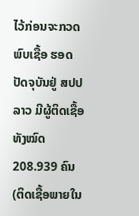ໄວ້ກ່ອນຈະກວດພົບເຊື້ອ ຮອດປັດຈຸບັນຢູ່ ສປປ ລາວ ມີຜູ້ຕິດເຊື້ອທັງໝົດ 208.939 ຄົນ (ຕິດເຊື້ອພາຍໃນ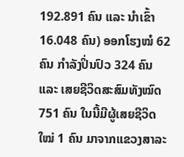192.891 ຄົນ ແລະ ນໍາເຂົ້າ 16.048 ຄົນ) ອອກໂຮງໝໍ 62 ຄົນ ກຳລັງປິ່ນປົວ 324 ຄົນ ແລະ ເສຍຊີວິດສະສົມທັງໝົດ 751 ຄົນ ໃນນີ້ມີຜູ້ເສຍຊີວິດໃໝ່ 1 ຄົນ ມາຈາກແຂວງສາລະ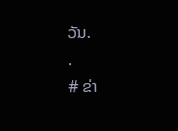ວັນ.
.
# ຂ່າ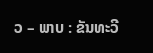ວ – ພາບ : ຂັນທະວີ